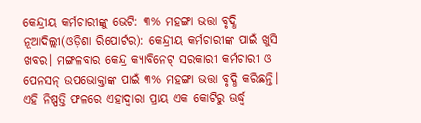କେନ୍ଦ୍ରୀୟ କର୍ମଚାରୀଙ୍କୁ ଭେଟି: ୩% ମହଙ୍ଗା ଭତ୍ତା ବୃଦ୍ଧି
ନୂଆଦିଲ୍ଲୀ(ଓଡ଼ିଶା ରିପୋର୍ଟର): କେନ୍ଦ୍ରୀୟ କର୍ମଚାରୀଙ୍କ ପାଇଁ ଖୁସି ଖବର। ମଙ୍ଗଳବାର କେନ୍ଦ୍ର କ୍ୟାବିନେଟ୍ ସରକାରୀ କର୍ମଚାରୀ ଓ ପେନସନ୍ ଉପଭୋକ୍ତାଙ୍କ ପାଇଁ ୩% ମହଙ୍ଗା ଭତ୍ତା ବୃଦ୍ଧି କରିଛନ୍ତି। ଏହି ନିଷ୍ପତ୍ତି ଫଳରେ ଏହାଦ୍ୱାରା ପ୍ରାୟ ଏକ କୋଟିରୁ ଊର୍ଦ୍ଧ୍ୱ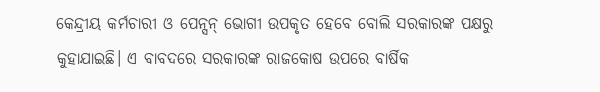କେନ୍ଦ୍ରୀୟ କର୍ମଚାରୀ ଓ ପେନ୍ସନ୍ ଭୋଗୀ ଉପକୃତ ହେବେ ବୋଲି ସରକାରଙ୍କ ପକ୍ଷରୁ କୁହାଯାଇଛି। ଏ ବାବଦରେ ସରକାରଙ୍କ ରାଜକୋଷ ଉପରେ ବାର୍ଷିକ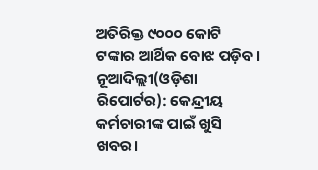ଅତିରିକ୍ତ ୯୦୦୦ କୋଟି ଟଙ୍କାର ଆର୍ଥିକ ବୋଝ ପଡ଼ିବ।
ନୂଆଦିଲ୍ଲୀ(ଓଡ଼ିଶା ରିପୋର୍ଟର): କେନ୍ଦ୍ରୀୟ କର୍ମଚାରୀଙ୍କ ପାଇଁ ଖୁସି ଖବର।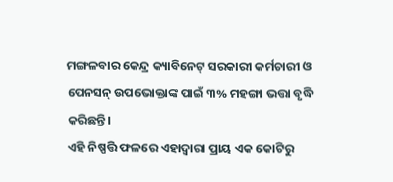ମଙ୍ଗଳବାର କେନ୍ଦ୍ର କ୍ୟାବିନେଟ୍ ସରକାରୀ କର୍ମଚାରୀ ଓ ପେନସନ୍ ଉପଭୋକ୍ତାଙ୍କ ପାଇଁ ୩% ମହଙ୍ଗା ଭତ୍ତା ବୃଦ୍ଧି କରିଛନ୍ତି।
ଏହି ନିଷ୍ପତ୍ତି ଫଳରେ ଏହାଦ୍ୱାରା ପ୍ରାୟ ଏକ କୋଟିରୁ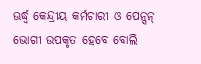ଊର୍ଦ୍ଧ୍ୱ କେନ୍ଦ୍ରୀୟ କର୍ମଚାରୀ ଓ ପେନ୍ସନ୍ ଭୋଗୀ ଉପକୃତ ହେବେ ବୋଲି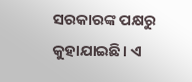ସରକାରଙ୍କ ପକ୍ଷରୁ କୁହାଯାଇଛି। ଏ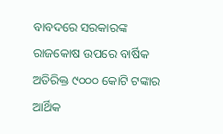ବାବଦରେ ସରକାରଙ୍କ ରାଜକୋଷ ଉପରେ ବାର୍ଷିକ ଅତିରିକ୍ତ ୯୦୦୦ କୋଟି ଟଙ୍କାର ଆର୍ଥିକ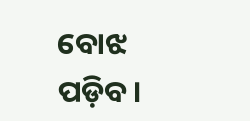ବୋଝ ପଡ଼ିବ।